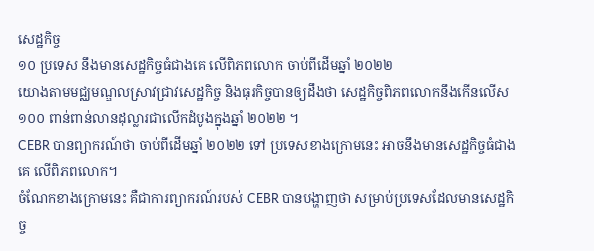សេដ្ឋកិច្ច
១០ ប្រទេស នឹងមានសេដ្ឋកិច្ចធំជាងគេ លើពិភពលោក ចាប់ពីដើមឆ្នាំ ២០២២
យោងតាមមជ្ឈមណ្ឌលស្រាវជ្រាវសេដ្ឋកិច្ច និងធុរកិច្ចបានឲ្យដឹងថា សេដ្ឋកិច្ចពិភពលោកនឹងកើនលើស ១០០ ពាន់ពាន់លានដុល្លារជាលើកដំបូងក្នុងឆ្នាំ ២០២២ ។
CEBR បានព្យាករណ៍ថា ចាប់ពីដើមឆ្នាំ ២០២២ ទៅ ប្រទេសខាងក្រោមនេះ អាចនឹងមានសេដ្ឋកិច្ចធំជាងគេ លើពិភពលោក។
ចំណែកខាងក្រោមនេះ គឺជាការព្យាករណ៍របស់ CEBR បានបង្ហាញថា សម្រាប់ប្រទេសដែលមានសេដ្ឋកិច្ច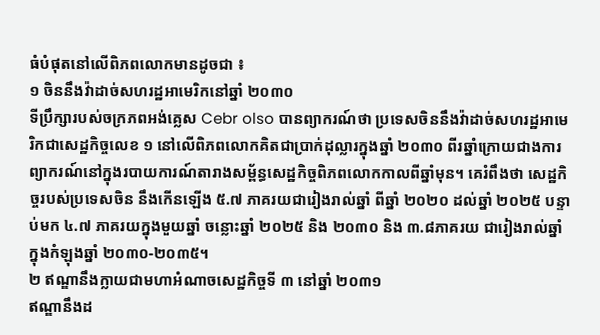ធំបំផុតនៅលើពិភពលោកមានដូចជា ៖
១ ចិននឹងវ៉ាដាច់សហរដ្ឋអាមេរិកនៅឆ្នាំ ២០៣០
ទីប្រឹក្សារបស់ចក្រភពអង់គ្លេស Cebr olso បានព្យាករណ៍ថា ប្រទេសចិននឹងវ៉ាដាច់សហរដ្ឋអាមេរិកជាសេដ្ឋកិច្ចលេខ ១ នៅលើពិភពលោកគិតជាប្រាក់ដុល្លារក្នុងឆ្នាំ ២០៣០ ពីរឆ្នាំក្រោយជាងការព្យាករណ៍នៅក្នុងរបាយការណ៍តារាងសម្ព័ន្ធសេដ្ឋកិច្ចពិភពលោកកាលពីឆ្នាំមុន។ គេរំពឹងថា សេដ្ឋកិច្ចរបស់ប្រទេសចិន នឹងកើនឡើង ៥.៧ ភាគរយជារៀងរាល់ឆ្នាំ ពីឆ្នាំ ២០២០ ដល់ឆ្នាំ ២០២៥ បន្ទាប់មក ៤.៧ ភាគរយក្នុងមួយឆ្នាំ ចន្លោះឆ្នាំ ២០២៥ និង ២០៣០ និង ៣.៨ភាគរយ ជារៀងរាល់ឆ្នាំ ក្នុងកំឡុងឆ្នាំ ២០៣០-២០៣៥។
២ ឥណ្ឌានឹងក្លាយជាមហាអំណាចសេដ្ឋកិច្ចទី ៣ នៅឆ្នាំ ២០៣១
ឥណ្ឌានឹងដ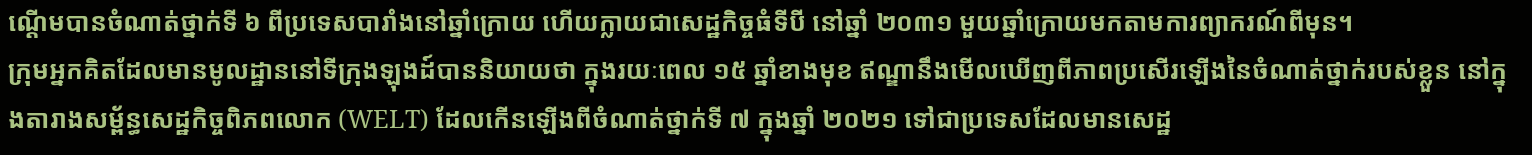ណ្តើមបានចំណាត់ថ្នាក់ទី ៦ ពីប្រទេសបារាំងនៅឆ្នាំក្រោយ ហើយក្លាយជាសេដ្ឋកិច្ចធំទីបី នៅឆ្នាំ ២០៣១ មួយឆ្នាំក្រោយមកតាមការព្យាករណ៍ពីមុន។
ក្រុមអ្នកគិតដែលមានមូលដ្ឋាននៅទីក្រុងឡុងដ៍បាននិយាយថា ក្នុងរយៈពេល ១៥ ឆ្នាំខាងមុខ ឥណ្ឌានឹងមើលឃើញពីភាពប្រសើរឡើងនៃចំណាត់ថ្នាក់របស់ខ្លួន នៅក្នុងតារាងសម្ព័ន្ធសេដ្ឋកិច្ចពិភពលោក (WELT) ដែលកើនឡើងពីចំណាត់ថ្នាក់ទី ៧ ក្នុងឆ្នាំ ២០២១ ទៅជាប្រទេសដែលមានសេដ្ឋ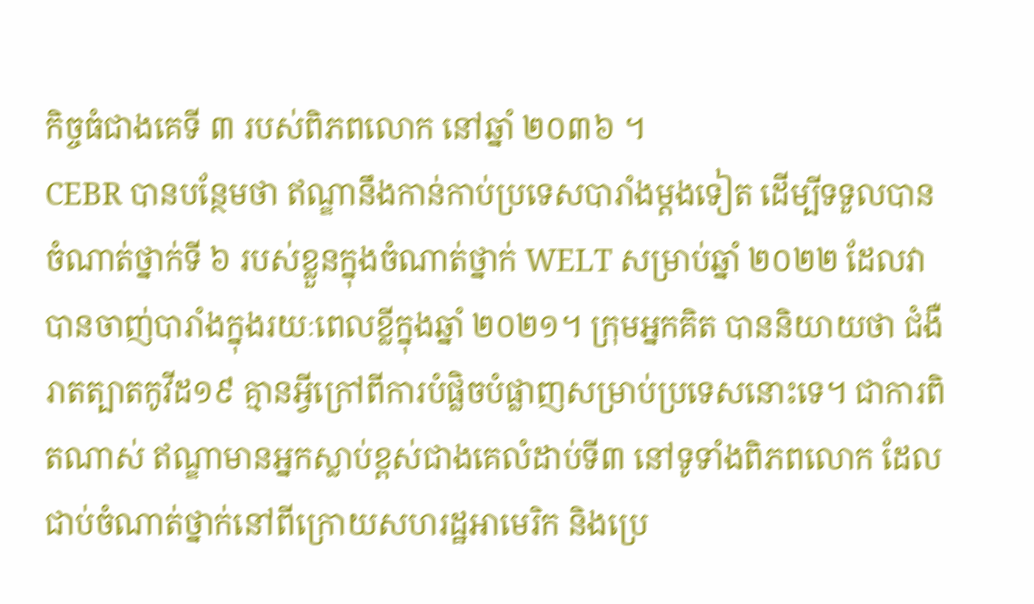កិច្ចធំជាងគេទី ៣ របស់ពិភពលោក នៅឆ្នាំ ២០៣៦ ។
CEBR បានបន្ថែមថា ឥណ្ឌានឹងកាន់កាប់ប្រទេសបារាំងម្តងទៀត ដើម្បីទទួលបានចំណាត់ថ្នាក់ទី ៦ របស់ខ្លួនក្នុងចំណាត់ថ្នាក់ WELT សម្រាប់ឆ្នាំ ២០២២ ដែលវាបានចាញ់បារាំងក្នុងរយៈពេលខ្លីក្នុងឆ្នាំ ២០២១។ ក្រុមអ្នកគិត បាននិយាយថា ជំងឺរាតត្បាតកូវីដ១៩ គ្មានអ្វីក្រៅពីការបំផ្លិចបំផ្លាញសម្រាប់ប្រទេសនោះទេ។ ជាការពិតណាស់ ឥណ្ឌាមានអ្នកស្លាប់ខ្ពស់ជាងគេលំដាប់ទី៣ នៅទូទាំងពិភពលោក ដែលជាប់ចំណាត់ថ្នាក់នៅពីក្រោយសហរដ្ឋអាមេរិក និងប្រេ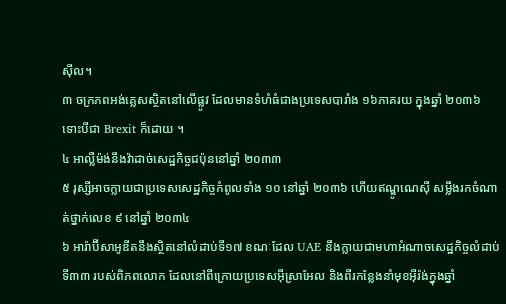ស៊ីល។
៣ ចក្រភពអង់គ្លេសស្ថិតនៅលើផ្លូវ ដែលមានទំហំធំជាងប្រទេសបារាំង ១៦ភាគរយ ក្នុងឆ្នាំ ២០៣៦ ទោះបីជា Brexit ក៏ដោយ ។
៤ អាល្លឺម៉ង់នឹងវ៉ាដាច់សេដ្ឋកិច្ចជប៉ុននៅឆ្នាំ ២០៣៣
៥ រុស្សីអាចក្លាយជាប្រទេសសេដ្ឋកិច្ចកំពូលទាំង ១០ នៅឆ្នាំ ២០៣៦ ហើយឥណ្ឌូណេស៊ី សម្លឹងរកចំណាត់ថ្នាក់លេខ ៩ នៅឆ្នាំ ២០៣៤
៦ អារ៉ាប៊ីសាអូឌីតនឹងស្ថិតនៅលំដាប់ទី១៧ ខណៈដែល UAE នឹងក្លាយជាមហាអំណាចសេដ្ឋកិច្ចលំដាប់ទី៣៣ របស់ពិភពលោក ដែលនៅពីក្រោយប្រទេសអ៊ីស្រាអែល និងពីរកន្លែងនាំមុខអ៊ីរ៉ង់ក្នុងឆ្នាំ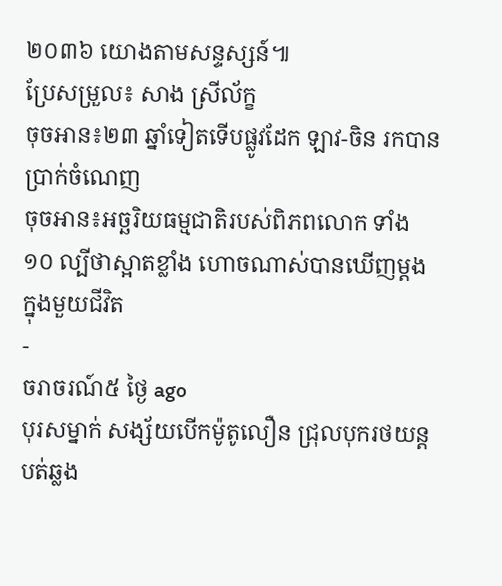២០៣៦ យោងតាមសន្ទស្សន៍៕
ប្រែសម្រួល៖ សាង ស្រីល័ក្ខ
ចុចអាន៖២៣ ឆ្នាំទៀតទើបផ្លូវដែក ឡាវ-ចិន រកបានប្រាក់ចំណេញ
ចុចអាន៖អច្ឆរិយធម្មជាតិរបស់ពិភពលោក ទាំង ១០ ល្បីថាស្អាតខ្លាំង ហោចណាស់បានឃើញម្ដង ក្នុងមួយជីវិត
-
ចរាចរណ៍៥ ថ្ងៃ ago
បុរសម្នាក់ សង្ស័យបើកម៉ូតូលឿន ជ្រុលបុករថយន្តបត់ឆ្លង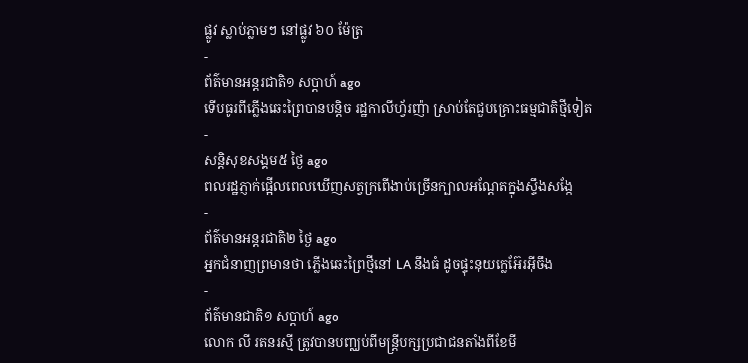ផ្លូវ ស្លាប់ភ្លាមៗ នៅផ្លូវ ៦០ ម៉ែត្រ
-
ព័ត៌មានអន្ដរជាតិ១ សប្តាហ៍ ago
ទើបធូរពីភ្លើងឆេះព្រៃបានបន្តិច រដ្ឋកាលីហ្វ័រញ៉ា ស្រាប់តែជួបគ្រោះធម្មជាតិថ្មីទៀត
-
សន្តិសុខសង្គម៥ ថ្ងៃ ago
ពលរដ្ឋភ្ញាក់ផ្អើលពេលឃើញសត្វក្រពើងាប់ច្រើនក្បាលអណ្ដែតក្នុងស្ទឹងសង្កែ
-
ព័ត៌មានអន្ដរជាតិ២ ថ្ងៃ ago
អ្នកជំនាញព្រមានថា ភ្លើងឆេះព្រៃថ្មីនៅ LA នឹងធំ ដូចផ្ទុះនុយក្លេអ៊ែរអ៊ីចឹង
-
ព័ត៌មានជាតិ១ សប្តាហ៍ ago
លោក លី រតនរស្មី ត្រូវបានបញ្ឈប់ពីមន្ត្រីបក្សប្រជាជនតាំងពីខែមី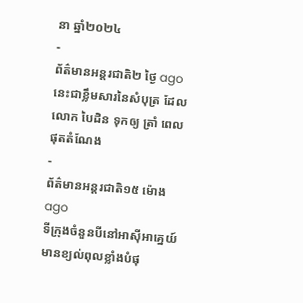នា ឆ្នាំ២០២៤
-
ព័ត៌មានអន្ដរជាតិ២ ថ្ងៃ ago
នេះជាខ្លឹមសារនៃសំបុត្រ ដែលលោក បៃដិន ទុកឲ្យ ត្រាំ ពេលផុតតំណែង
-
ព័ត៌មានអន្ដរជាតិ១៥ ម៉ោង ago
ទីក្រុងចំនួនបីនៅអាស៊ីអាគ្នេយ៍មានខ្យល់ពុលខ្លាំងបំផុ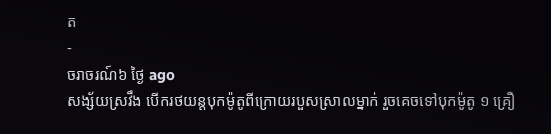ត
-
ចរាចរណ៍៦ ថ្ងៃ ago
សង្ស័យស្រវឹង បើករថយន្តបុកម៉ូតូពីក្រោយរបួសស្រាលម្នាក់ រួចគេចទៅបុកម៉ូតូ ១ គ្រឿ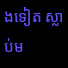ងទៀត ស្លាប់ម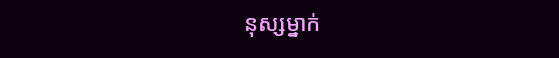នុស្សម្នាក់